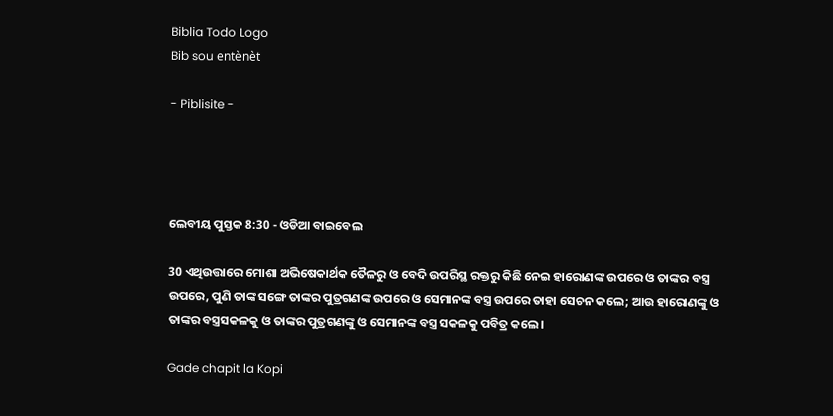Biblia Todo Logo
Bib sou entènèt

- Piblisite -




ଲେବୀୟ ପୁସ୍ତକ 8:30 - ଓଡିଆ ବାଇବେଲ

30 ଏଥିଉତ୍ତାରେ ମୋଶା ଅଭିଷେକାର୍ଥକ ତୈଳରୁ ଓ ବେଦି ଉପରିସ୍ଥ ରକ୍ତରୁ କିଛି ନେଇ ହାରୋଣଙ୍କ ଉପରେ ଓ ତାଙ୍କର ବସ୍ତ୍ର ଉପରେ, ପୁଣି ତାଙ୍କ ସଙ୍ଗେ ତାଙ୍କର ପୁତ୍ରଗଣଙ୍କ ଉପରେ ଓ ସେମାନଙ୍କ ବସ୍ତ୍ର ଉପରେ ତାହା ସେଚନ କଲେ; ଆଉ ହାରୋଣଙ୍କୁ ଓ ତାଙ୍କର ବସ୍ତ୍ରସକଳକୁ ଓ ତାଙ୍କର ପୁତ୍ରଗଣଙ୍କୁ ଓ ସେମାନଙ୍କ ବସ୍ତ୍ର ସକଳକୁ ପବିତ୍ର କଲେ।

Gade chapit la Kopi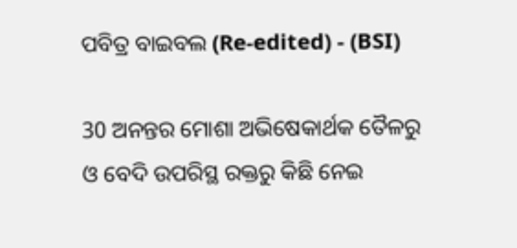ପବିତ୍ର ବାଇବଲ (Re-edited) - (BSI)

30 ଅନନ୍ତର ମୋଶା ଅଭିଷେକାର୍ଥକ ତୈଳରୁ ଓ ବେଦି ଉପରିସ୍ଥ ରକ୍ତରୁ କିଛି ନେଇ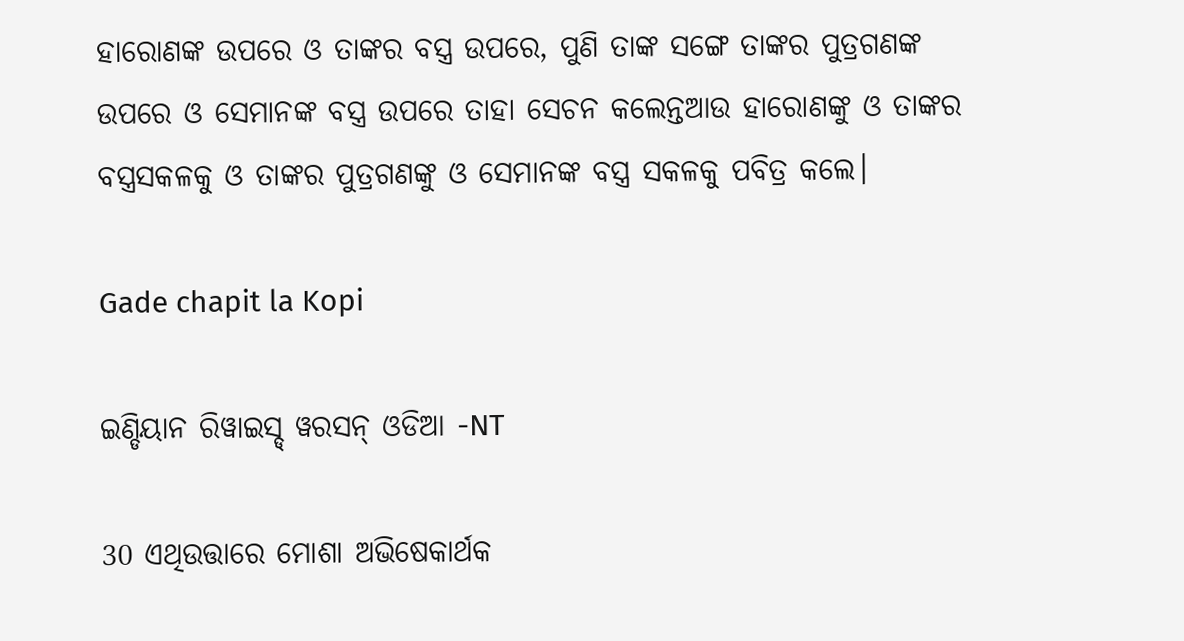ହାରୋଣଙ୍କ ଉପରେ ଓ ତାଙ୍କର ବସ୍ତ୍ର ଉପରେ, ପୁଣି ତାଙ୍କ ସଙ୍ଗେ ତାଙ୍କର ପୁତ୍ରଗଣଙ୍କ ଉପରେ ଓ ସେମାନଙ୍କ ବସ୍ତ୍ର ଉପରେ ତାହା ସେଚନ କଲେନ୍ତଆଉ ହାରୋଣଙ୍କୁ ଓ ତାଙ୍କର ବସ୍ତ୍ରସକଳକୁ ଓ ତାଙ୍କର ପୁତ୍ରଗଣଙ୍କୁ ଓ ସେମାନଙ୍କ ବସ୍ତ୍ର ସକଳକୁ ପବିତ୍ର କଲେ।

Gade chapit la Kopi

ଇଣ୍ଡିୟାନ ରିୱାଇସ୍ଡ୍ ୱରସନ୍ ଓଡିଆ -NT

30 ଏଥିଉତ୍ତାରେ ମୋଶା ଅଭିଷେକାର୍ଥକ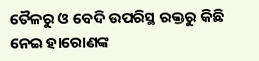ତୈଳରୁ ଓ ବେଦି ଉପରିସ୍ଥ ରକ୍ତରୁ କିଛି ନେଇ ହାରୋଣଙ୍କ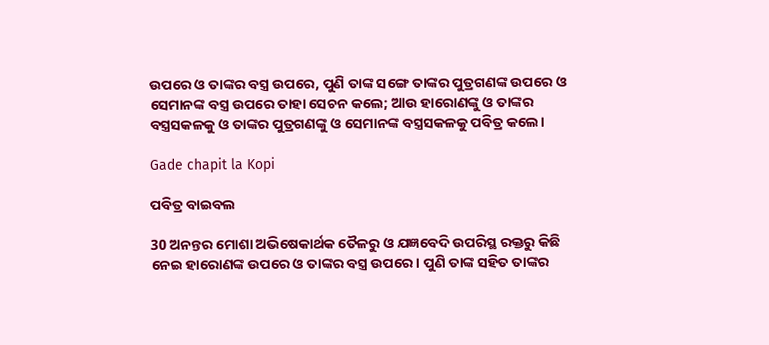ଉପରେ ଓ ତାଙ୍କର ବସ୍ତ୍ର ଉପରେ, ପୁଣି ତାଙ୍କ ସଙ୍ଗେ ତାଙ୍କର ପୁତ୍ରଗଣଙ୍କ ଉପରେ ଓ ସେମାନଙ୍କ ବସ୍ତ୍ର ଉପରେ ତାହା ସେଚନ କଲେ; ଆଉ ହାରୋଣଙ୍କୁ ଓ ତାଙ୍କର ବସ୍ତ୍ରସକଳକୁ ଓ ତାଙ୍କର ପୁତ୍ରଗଣଙ୍କୁ ଓ ସେମାନଙ୍କ ବସ୍ତ୍ରସକଳକୁ ପବିତ୍ର କଲେ।

Gade chapit la Kopi

ପବିତ୍ର ବାଇବଲ

30 ଅନନ୍ତର ମୋଶା ଅଭିଷେକାର୍ଥକ ତୈଳରୁ ଓ ଯଜ୍ଞବେଦି ଉପରିସ୍ଥ ରକ୍ତରୁ କିଛି ନେଇ ହାରୋଣଙ୍କ ଉପରେ ଓ ତାଙ୍କର ବସ୍ତ୍ର ଉପରେ। ପୁଣି ତାଙ୍କ ସହିତ ତାଙ୍କର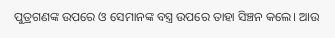ପୁତ୍ରଗଣଙ୍କ ଉପରେ ଓ ସେମାନଙ୍କ ବସ୍ତ୍ର ଉପରେ ତାହା ସିଞ୍ଚନ କଲେ। ଆଉ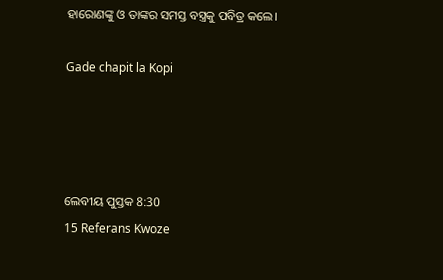ହାରୋଣଙ୍କୁ ଓ ତାଙ୍କର ସମସ୍ତ ବସ୍ତ୍ରକୁ ପବିତ୍ର କଲେ।

Gade chapit la Kopi




ଲେବୀୟ ପୁସ୍ତକ 8:30
15 Referans Kwoze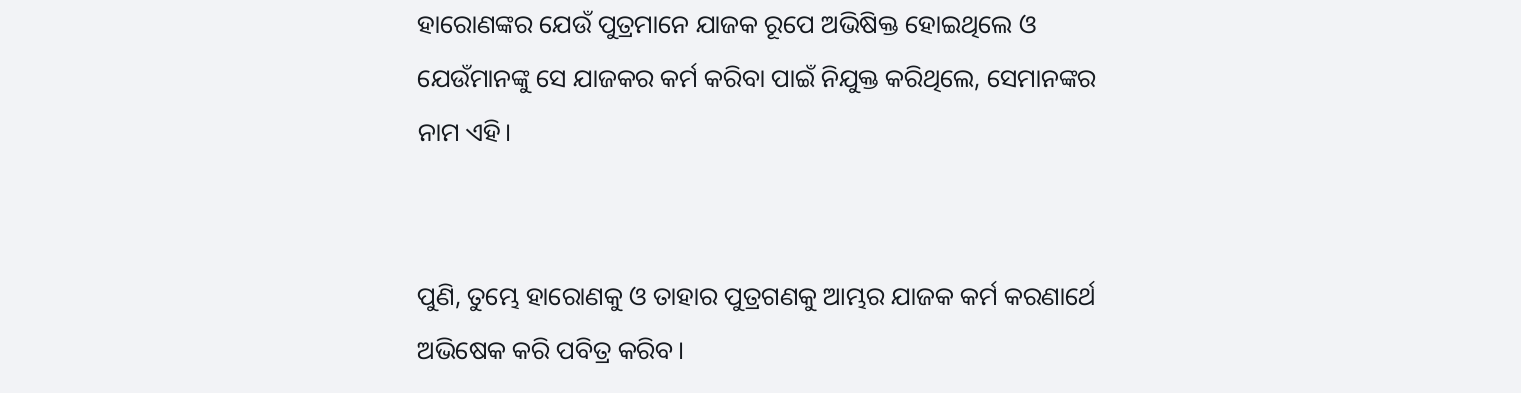ହାରୋଣଙ୍କର ଯେଉଁ ପୁତ୍ରମାନେ ଯାଜକ ରୂପେ ଅଭିଷିକ୍ତ ହୋଇଥିଲେ ଓ ଯେଉଁମାନଙ୍କୁ ସେ ଯାଜକର କର୍ମ କରିବା ପାଇଁ ନିଯୁକ୍ତ କରିଥିଲେ, ସେମାନଙ୍କର ନାମ ଏହି।


ପୁଣି, ତୁମ୍ଭେ ହାରୋଣକୁ ଓ ତାହାର ପୁତ୍ରଗଣକୁ ଆମ୍ଭର ଯାଜକ କର୍ମ କରଣାର୍ଥେ ଅଭିଷେକ କରି ପବିତ୍ର କରିବ।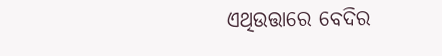ଏଥିଉତ୍ତାରେ ବେଦିର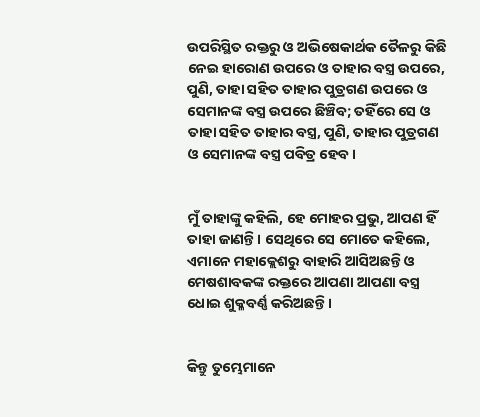ଉପରିସ୍ଥିତ ରକ୍ତରୁ ଓ ଅଭିଷେକାର୍ଥକ ତୈଳରୁ କିଛି ନେଇ ହାରୋଣ ଉପରେ ଓ ତାହାର ବସ୍ତ୍ର ଉପରେ, ପୁଣି, ତାହା ସହିତ ତାହାର ପୁତ୍ରଗଣ ଉପରେ ଓ ସେମାନଙ୍କ ବସ୍ତ୍ର ଉପରେ ଛିଞ୍ଚିବ; ତହିଁରେ ସେ ଓ ତାହା ସହିତ ତାହାର ବସ୍ତ୍ର, ପୁଣି, ତାହାର ପୁତ୍ରଗଣ ଓ ସେମାନଙ୍କ ବସ୍ତ୍ର ପବିତ୍ର ହେବ।


ମୁଁ ତାହାଙ୍କୁ କହିଲି, ହେ ମୋହର ପ୍ରଭୁ, ଆପଣ ହିଁ ତାହା ଜାଣନ୍ତି। ସେଥିରେ ସେ ମୋତେ କହିଲେ, ଏମାନେ ମହାକ୍ଲେଶରୁ ବାହାରି ଆସିଅଛନ୍ତି ଓ ମେଷଶାବକଙ୍କ ରକ୍ତରେ ଆପଣା ଆପଣା ବସ୍ତ୍ର ଧୋଇ ଶୁକ୍ଳବର୍ଣ୍ଣ କରିଅଛନ୍ତି ।


କିନ୍ତୁ ତୁମ୍ଭେମାନେ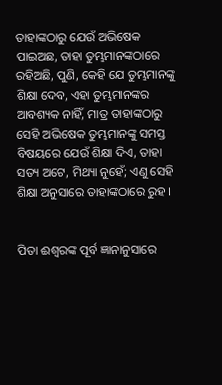ତାହାଙ୍କଠାରୁ ଯେଉଁ ଅଭିଷେକ ପାଇଅଛ, ତାହା ତୁମ୍ଭମାନଙ୍କଠାରେ ରହିଅଛି, ପୁଣି, କେହି ଯେ ତୁମ୍ଭମାନଙ୍କୁ ଶିକ୍ଷା ଦେବ, ଏହା ତୁମ୍ଭମାନଙ୍କର ଆବଶ୍ୟକ ନାହିଁ, ମାତ୍ର ତାହାଙ୍କଠାରୁ ସେହି ଅଭିଷେକ ତୁମ୍ଭମାନଙ୍କୁ ସମସ୍ତ ବିଷୟରେ ଯେଉଁ ଶିକ୍ଷା ଦିଏ, ତାହା ସତ୍ୟ ଅଟେ, ମିଥ୍ୟା ନୁହେଁ; ଏଣୁ ସେହି ଶିକ୍ଷା ଅନୁସାରେ ତାହାଙ୍କଠାରେ ରୁହ ।


ପିତା ଈଶ୍ୱରଙ୍କ ପୂର୍ବ ଜ୍ଞାନାନୁସାରେ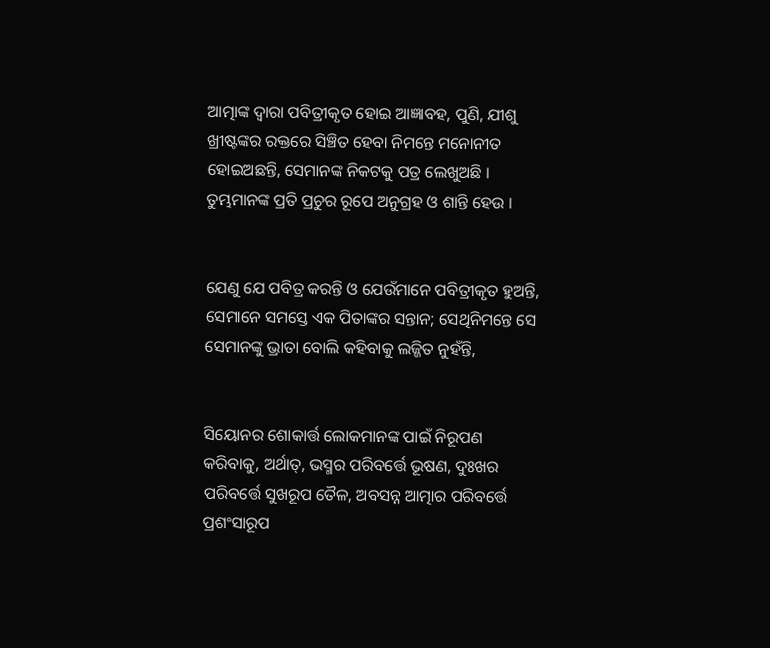ଆତ୍ମାଙ୍କ ଦ୍ୱାରା ପବିତ୍ରୀକୃତ ହୋଇ ଆଜ୍ଞାବହ, ପୁଣି, ଯୀଶୁ ଖ୍ରୀଷ୍ଟଙ୍କର ରକ୍ତରେ ସିଞ୍ଚିତ ହେବା ନିମନ୍ତେ ମନୋନୀତ ହୋଇଅଛନ୍ତି, ସେମାନଙ୍କ ନିକଟକୁ ପତ୍ର ଲେଖୁଅଛି । ତୁମ୍ଭମାନଙ୍କ ପ୍ରତି ପ୍ରଚୁର ରୂପେ ଅନୁଗ୍ରହ ଓ ଶାନ୍ତି ହେଉ ।


ଯେଣୁ ଯେ ପବିତ୍ର କରନ୍ତି ଓ ଯେଉଁମାନେ ପବିତ୍ରୀକୃତ ହୁଅନ୍ତି, ସେମାନେ ସମସ୍ତେ ଏକ ପିତାଙ୍କର ସନ୍ତାନ; ସେଥିନିମନ୍ତେ ସେ ସେମାନଙ୍କୁ ଭ୍ରାତା ବୋଲି କହିବାକୁ ଲଜ୍ଜିତ ନୁହଁନ୍ତି,


ସିୟୋନର ଶୋକାର୍ତ୍ତ ଲୋକମାନଙ୍କ ପାଇଁ ନିରୂପଣ କରିବାକୁ, ଅର୍ଥାତ୍‍, ଭସ୍ମର ପରିବର୍ତ୍ତେ ଭୂଷଣ, ଦୁଃଖର ପରିବର୍ତ୍ତେ ସୁଖରୂପ ତୈଳ, ଅବସନ୍ନ ଆତ୍ମାର ପରିବର୍ତ୍ତେ ପ୍ରଶଂସାରୂପ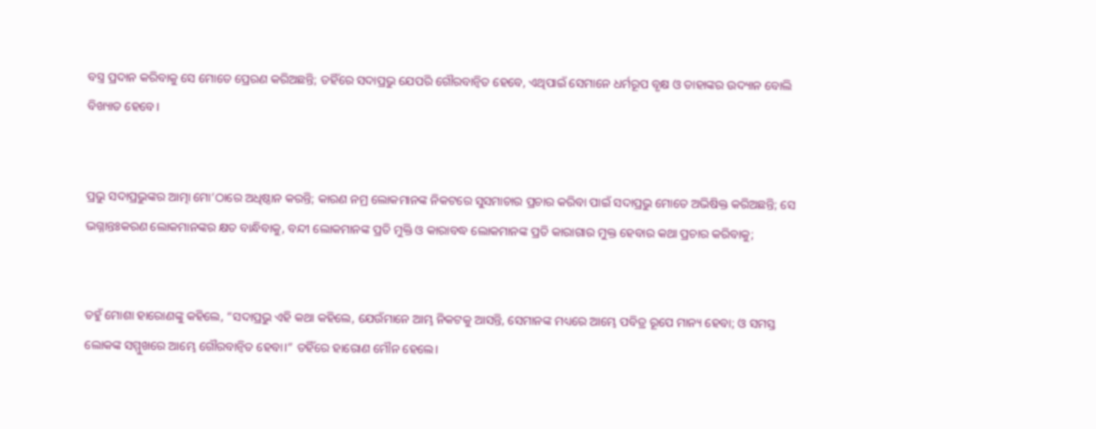ବସ୍ତ୍ର ପ୍ରଦାନ କରିବାକୁ ସେ ମୋତେ ପ୍ରେରଣ କରିଅଛନ୍ତି; ତହିଁରେ ସଦାପ୍ରଭୁ ଯେପରି ଗୌରବାନ୍ୱିତ ହେବେ, ଏଥିପାଇଁ ସେମାନେ ଧର୍ମରୂପ ବୃକ୍ଷ ଓ ତାହାଙ୍କର ଉଦ୍ୟାନ ବୋଲି ବିଖ୍ୟାତ ହେବେ।


ପ୍ରଭୁ ସଦାପ୍ରଭୁଙ୍କର ଆତ୍ମା ମୋ’ଠାରେ ଅଧିଷ୍ଠାନ କରନ୍ତି; କାରଣ ନମ୍ର ଲୋକମାନଙ୍କ ନିକଟରେ ସୁସମାଚାର ପ୍ରଚାର କରିବା ପାଇଁ ସଦାପ୍ରଭୁ ମୋତେ ଅଭିଷିକ୍ତ କରିଅଛନ୍ତି; ସେ ଭଗ୍ନାନ୍ତଃକରଣ ଲୋକମାନଙ୍କର କ୍ଷତ ବାନ୍ଧିବାକୁ, ବନ୍ଦୀ ଲୋକମାନଙ୍କ ପ୍ରତି ମୁକ୍ତି ଓ କାରାବଦ୍ଧ ଲୋକମାନଙ୍କ ପ୍ରତି କାରାଗାର ମୁକ୍ତ ହେବାର କଥା ପ୍ରଚାର କରିବାକୁ;


ତହୁଁ ମୋଶା ହାରୋଣଙ୍କୁ କହିଲେ, “ସଦାପ୍ରଭୁ ଏହି କଥା କହିଲେ, ଯେଉଁମାନେ ଆମ୍ଭ ନିକଟକୁ ଆସନ୍ତି, ସେମାନଙ୍କ ମଧ୍ୟରେ ଆମ୍ଭେ ପବିତ୍ର ରୂପେ ମାନ୍ୟ ହେବା; ଓ ସମସ୍ତ ଲୋକଙ୍କ ସମ୍ମୁଖରେ ଆମ୍ଭେ ଗୌରବାନ୍ୱିତ ହେବା।” ତହିଁରେ ହାରୋଣ ମୌନ ହେଲେ।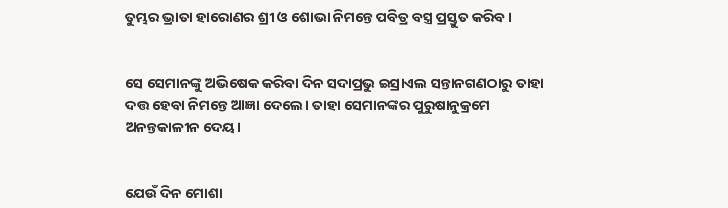ତୁମ୍ଭର ଭ୍ରାତା ହାରୋଣର ଶ୍ରୀ ଓ ଶୋଭା ନିମନ୍ତେ ପବିତ୍ର ବସ୍ତ୍ର ପ୍ରସ୍ତୁତ କରିବ।


ସେ ସେମାନଙ୍କୁ ଅଭିଷେକ କରିବା ଦିନ ସଦାପ୍ରଭୁ ଇସ୍ରାଏଲ ସନ୍ତାନଗଣଠାରୁ ତାହା ଦତ୍ତ ହେବା ନିମନ୍ତେ ଆଜ୍ଞା ଦେଲେ। ତାହା ସେମାନଙ୍କର ପୁରୁଷାନୁକ୍ରମେ ଅନନ୍ତକାଳୀନ ଦେୟ।


ଯେଉଁ ଦିନ ମୋଶା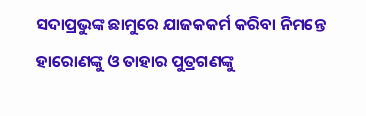ସଦାପ୍ରଭୁଙ୍କ ଛାମୁରେ ଯାଜକକର୍ମ କରିବା ନିମନ୍ତେ ହାରୋଣଙ୍କୁ ଓ ତାହାର ପୁତ୍ରଗଣଙ୍କୁ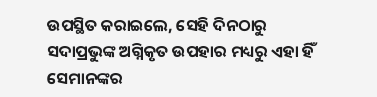ଉପସ୍ଥିତ କରାଇଲେ, ସେହି ଦିନଠାରୁ ସଦାପ୍ରଭୁଙ୍କ ଅଗ୍ନିକୃତ ଉପହାର ମଧ୍ୟରୁ ଏହା ହିଁ ସେମାନଙ୍କର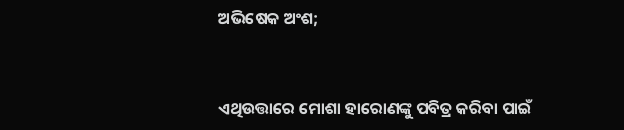ଅଭିଷେକ ଅଂଶ;


ଏଥିଉତ୍ତାରେ ମୋଶା ହାରୋଣଙ୍କୁ ପବିତ୍ର କରିବା ପାଇଁ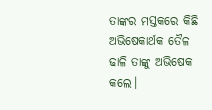ତାଙ୍କର ମସ୍ତକରେ କିଛି ଅଭିଷେକାର୍ଥକ ତୈଳ ଢାଳି ତାଙ୍କୁ ଅଭିଷେକ କଲେ।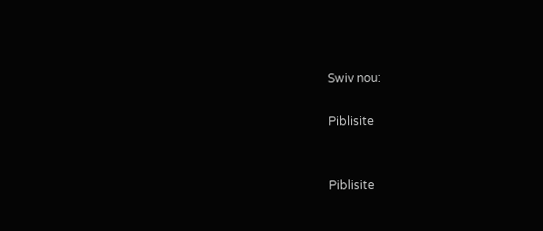Swiv nou:

Piblisite


Piblisite